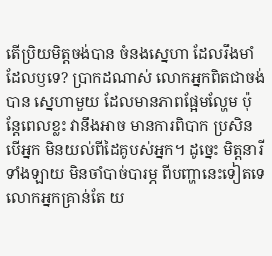តើប្រិយមិត្តចង់បាន ចំនងស្នេហា ដែលរឹងមាំដែលឫទេ? ប្រាកដណាស់ លោកអ្នកពិតជាចង់បាន ស្នេហាមួយ ដែលមានភាពផ្អែមល្ហែម ប៉ុន្តែពេលខ្លះ វានឹងអាច មានការពិបាក ប្រសិនបើអ្នក មិនយល់ពីដៃគូបស់អ្នក។ ដូច្នេះ មិត្តនារីទាំងឡាយ មិនចាំបាច់បារម្ភ ពីបញ្ហានេះទៀតទេ លោកអ្នកគ្រាន់តែ យ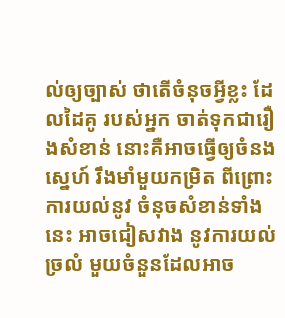ល់ឲ្យច្បាស់ ថាតើចំនុចអ្វីខ្លះ ដែលដៃគូ របស់អ្នក ចាត់ទុកជារឿងសំខាន់ នោះគឺអាចធ្វើឲ្យចំនងស្នេហ៍ រឹងមាំមួយកម្រិត ពីព្រោះការយល់នូវ ចំនុចសំខាន់ទាំងនេះ អាចជៀសវាង នូវការយល់ច្រលំ មួយចំនួនដែលអាច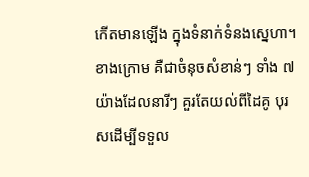កើតមានឡើង ក្នុងទំនាក់ទំនងស្នេហា។ ខាងក្រោម គឺជាចំនុចសំខាន់ៗ ទាំង ៧ យ៉ាងដែលនារីៗ គួរតែយល់ពីដៃគូ បុរសដើម្បីទទួល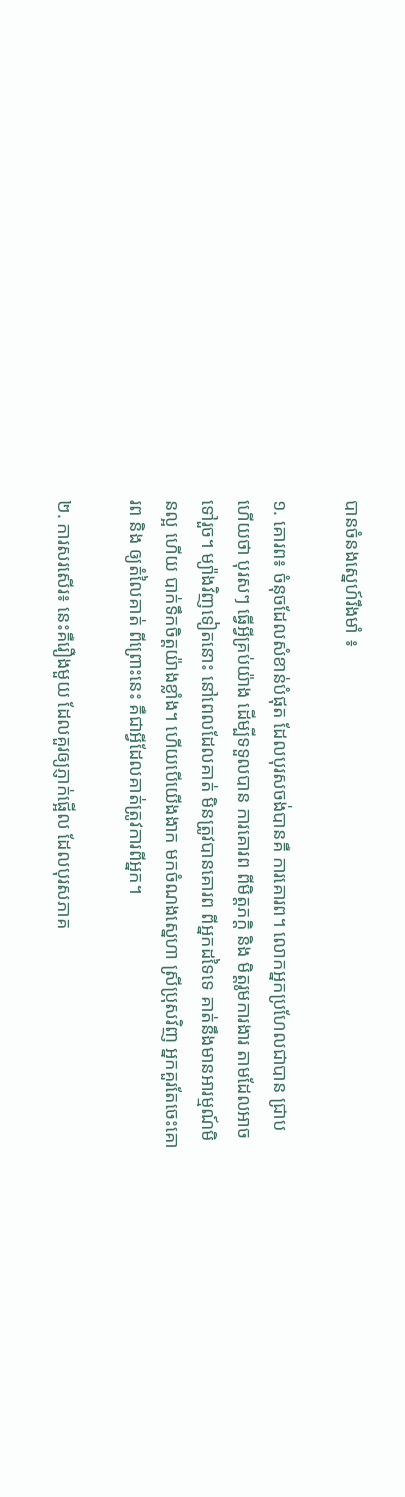បានចំនងស្នេហ៍រឹងមាំ ៖

១. គោរព៖ ចំនុចដែលសំខាន់បំផុត ដែលបុរសចង់បានគឺ ការគោរព។ លោកអ្នកប្រហែលជាបាន ជ្រាបហើយថា បុរសៗ ធ្វើអ្វីគ្រប់យ៉ាង ដើម្បីទទួលបាន ការគោរព ពីមិត្តភក្តិ និង មិត្តរូមការងារ តាមដែលអាចទៅរួច។ ម្យ៉ាងវិញទៀតនោះ នៅពេលដែលគាត់ មិនត្រូវបានគោរព ពីអ្នកដទៃទេ គាត់នឹងមានអារម្មណ៍មិនល្អ ហើយ បាក់ទឹកចិត្តយ៉ាងខ្លាំង។ ហើយបើយើងងាក មកចំណងស្នេហា ស្រីប្រុសវិញ អ្នកគួរតែចេះគោរព និង ឲ្យតំលៃគាត់ ពីព្រោះនេះ គឺជាអ្វីដែលគាត់ត្រូវការពីអ្នក។

២. ការសរសើរ៖ នេះគឺរឿងមួយ ដែលគួរឲ្យភ្ញាក់ផ្អើល ដែលបុរសភាគ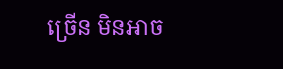ច្រើន មិនអាច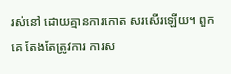រស់នៅ ដោយគ្មានការកោត សរសើរឡើយ។ ពួកគេ តែងតែត្រូវការ ការស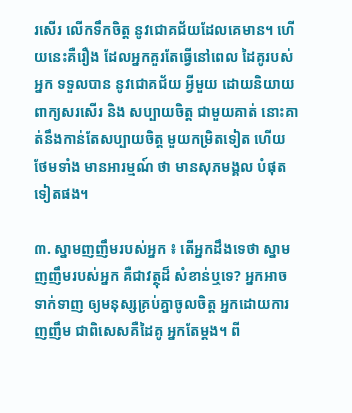រសើរ លើកទឹកចិត្ត នូវជោគជ័យដែលគេមាន។ ហើយនេះគឺរឿង ដែលអ្នកគួរតែធ្វើនៅពេល ដៃគូរបស់អ្នក ទទួលបាន នូវជោគជ័យ អ្វីមួយ ដោយនិយាយ ពាក្យសរសើរ និង សប្បាយចិត្ត ជាមួយគាត់ នោះគាត់នឹងកាន់តែសប្បាយចិត្ត មួយកម្រិតទៀត ហើយថែមទាំង មានអារម្មណ៍ ថា មានសុភមង្គល បំផុតទៀតផង។

៣. ស្នាមញញឹមរបស់អ្នក ៖ តើអ្នកដឹងទេថា ស្នាមញញឹមរបស់អ្នក គឺជាវត្ថុដ៏ សំខាន់ឬទេ? អ្នកអាចទាក់ទាញ ឲ្យមនុស្សគ្រប់គ្នាចូលចិត្ត អ្នកដោយការញញឹម ជាពិសេសគឺដៃគូ អ្នកតែម្តង។ ពី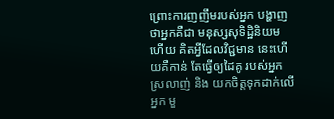ព្រោះការញញឹមរបស់អ្នក បង្ហាញថាអ្នកគឺជា មនុស្សសុទិដ្ឋិនិយម ហើយ គិតអ្វីដែលវិជ្ជមាន នេះហើយគឺកាន់ តែធ្វើឲ្យដៃគូ របស់អ្នកស្រលាញ់ និង យកចិត្តទុកដាក់លើអ្នក មួ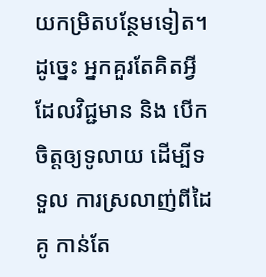យកម្រិតបន្ថែមទៀត។ ដូច្នេះ អ្នកគួរតែគិតអ្វីដែលវិជ្ជមាន និង បើកចិត្តឲ្យទូលាយ ដើម្បីទទួល ការស្រលាញ់ពីដៃគូ កាន់តែ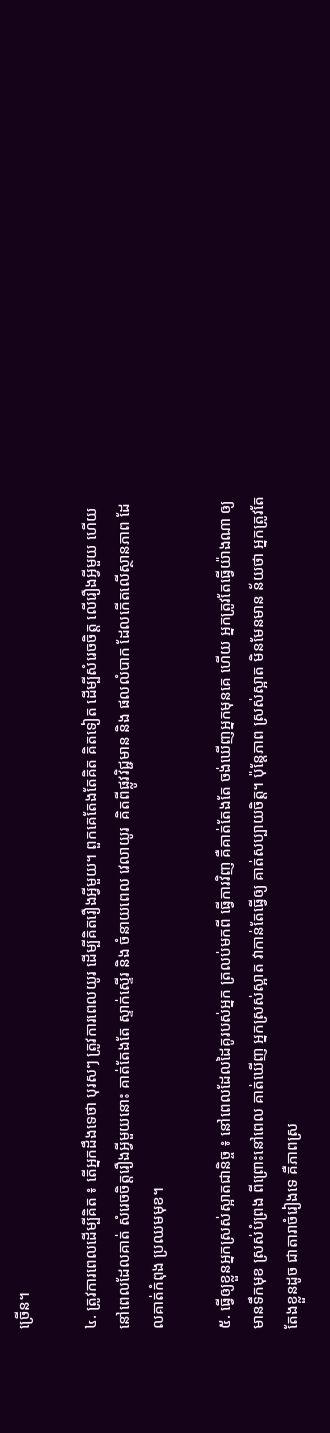ច្រើន។

៤. ត្រូវការពេលដើម្បីគិត ៖ តើអ្នកដឹងទេថា បុរសៗ ត្រូវការពេលយូរ ដើម្បីគិតរឿងអ្វីមួយ។ ពួកគេតែងតែគិត គិតទៀត ដើម្បីសំរេចចិត្ត លើរឿងអ្វីមួយ ហើយ នៅពេលដែលគាត់ សំរេចចិត្តរឿងអ្វីមួយនោះ គាត់តែងតែ ស្ទាក់ស្ទើរ និង ចំនាយពេល វេលាយូរ  គិតពីផ្លូវវិជ្ជមាន និង ផលលំបាក ដែលកើតលើស្ថានភាព ដែលគាត់កំពុង ប្រឈមមុខ។

៥. ធ្វើឲ្យខ្លួនអ្នកស្រស់ស្អាតជានិច្ច ៖ នៅពេលដែលដៃគូរបស់អ្នក ត្រលប់មកពី ធ្វើការវិញ គឺគាត់តែងតែ ចង់ឃើញអ្នកមុនគេ ហើយ អ្នកត្រូវតែធ្វើយ៉ាងណា ឲ្យមានទឹកមុខ ស្រស់បំព្រង ពីព្រោះនៅពេល គាត់ឃើញ អ្នកស្រស់ស្អាត វាកាន់តែធ្វើឲ្យ គាត់សប្បាយចិត្ត។ ប៉ុន្តែភាព ស្រស់ស្អាត មិនមែនមាន ន័យថា អ្នកត្រូវតែ តែងខ្លួនដូច ជាតារាចំរៀងទេ គឺភាពស្រ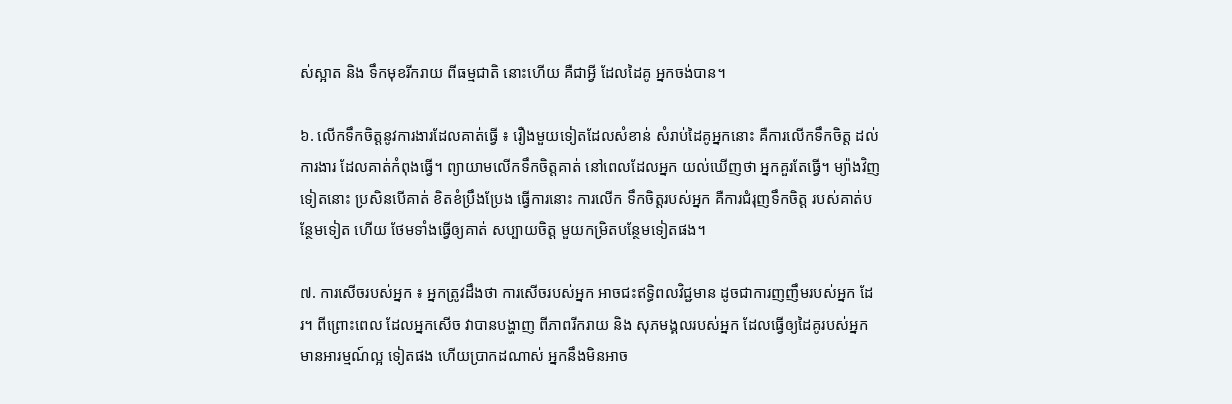ស់ស្អាត និង ទឹកមុខរីករាយ ពីធម្មជាតិ នោះហើយ គឺជាអ្វី ដែលដៃគូ អ្នកចង់បាន។

៦. លើកទឹកចិត្តនូវការងារដែលគាត់ធ្វើ ៖ រឿងមួយទៀតដែលសំខាន់ សំរាប់ដៃគូអ្នកនោះ គឺការលើកទឹកចិត្ត ដល់ការងារ ដែលគាត់កំពុងធ្វើ។ ព្យាយាមលើកទឹកចិត្តគាត់ នៅពេលដែលអ្នក យល់ឃើញថា អ្នកគួរតែធ្វើ។ ម្យ៉ាងវិញទៀតនោះ ប្រសិនបើគាត់ ខិតខំប្រឹងប្រែង ធ្វើការនោះ ការលើក ទឹកចិត្តរបស់អ្នក គឺការជំរុញទឹកចិត្ត របស់គាត់បន្ថែមទៀត ហើយ ថែមទាំងធ្វើឲ្យគាត់ សប្បាយចិត្ត មួយកម្រិតបន្ថែមទៀតផង។

៧. ការសើចរបស់អ្នក ៖ អ្នកត្រូវដឹងថា ការសើចរបស់អ្នក អាចជះឥទ្ធិពលវិជ្ជមាន ដូចជាការញញឹមរបស់អ្នក ដែរ។ ពីព្រោះពេល ដែលអ្នកសើច វាបានបង្ហាញ ពីភាពរីករាយ និង សុភមង្គលរបស់អ្នក ដែលធ្វើឲ្យដៃគូរបស់អ្នក មានអារម្មណ៍ល្អ ទៀតផង ហើយប្រាកដណាស់ អ្នកនឹងមិនអាច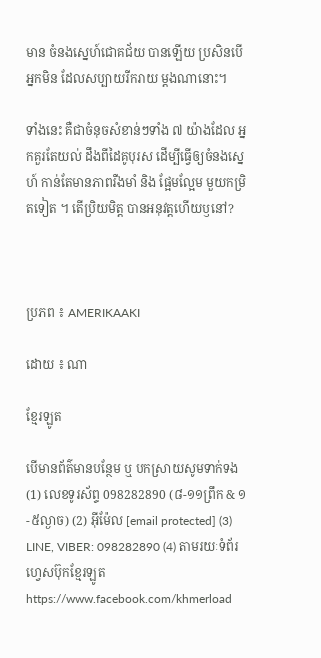មាន ចំនងស្នេហ៍ជោគជ័យ បានឡើយ ប្រសិនបើអ្នកមិន ដែលសប្បាយរីករាយ ម្តងណានោះ។

ទាំងនេះ គឺជាចំនុចសំខាន់ៗទាំង ៧ យ៉ាងដែល អ្នកគួរតែយល់ ដឹងពីដៃគូបុរស ដើម្បីធ្វើឲ្យចំនងស្នេហ៍ កាន់តែមានភាពរឺងមាំ និង ផ្អែមល្អែម មួយកម្រិតទៀត ។ តើប្រិយមិត្ត បានអនុវត្តហើយឫនៅ?



ប្រភព ៖ AMERIKAAKI

ដោយ ៖ ណា

ខ្មែរឡូត

បើមានព័ត៌មានបន្ថែម ឬ បកស្រាយសូមទាក់ទង (1) លេខទូរស័ព្ទ 098282890 (៨-១១ព្រឹក & ១-៥ល្ងាច) (2) អ៊ីម៉ែល [email protected] (3) LINE, VIBER: 098282890 (4) តាមរយៈទំព័រហ្វេសប៊ុកខ្មែរឡូត https://www.facebook.com/khmerload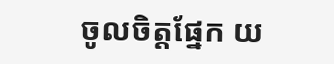ចូលចិត្តផ្នែក យ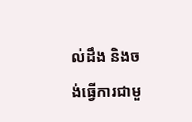ល់ដឹង និងចង់ធ្វើការជាមួ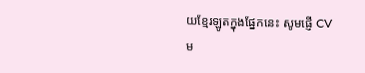យខ្មែរឡូតក្នុងផ្នែកនេះ សូមផ្ញើ CV ម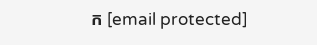ក [email protected]